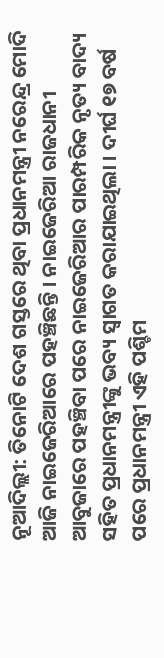ନୂଆଦିଲ୍ଲୀ: ତିନୋଟି ଦେଶ ଗସ୍ତରେ ଥିବା ପ୍ରଧାନମନ୍ତ୍ରୀ ନରେନ୍ଦ୍ର ମୋଦି ଆଜି ନାଇଜେରିଆରେ ପହଞ୍ଚିଛନ୍ତି । ନାଇଜେରିଆ ରାଜଧାନୀ ଆବୁଜାରେ ପହଞ୍ଚିବା ପରେ ନାଇଜେରିଆର ପାରମ୍ପରିକ ନୃତ୍ୟ ବାଦ୍ୟ ସହିତ ପ୍ରଧାନମନ୍ତ୍ରୀଙ୍କୁ ଭବ୍ୟ ସ୍ବାଗତ କରାଯାଇଥିଲା । ଦୀର୍ଘ ୧୭ ବର୍ଷ ପରେ ପ୍ରଧାନମନ୍ତ୍ରୀ ଏହି ପଶ୍ଚିମ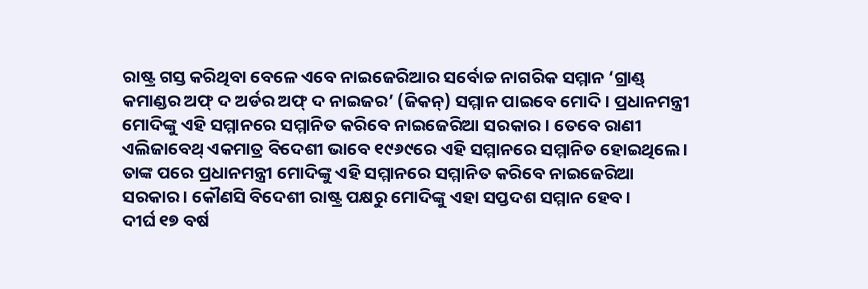ରାଷ୍ଟ୍ର ଗସ୍ତ କରିଥିବା ବେଳେ ଏବେ ନାଇଜେରିଆର ସର୍ବୋଚ୍ଚ ନାଗରିକ ସମ୍ମାନ ‘ଗ୍ରାଣ୍ଡ୍ କମାଣ୍ଡର ଅଫ୍ ଦ ଅର୍ଡର ଅଫ୍ ଦ ନାଇଜର’ (ଜିକନ୍) ସମ୍ମାନ ପାଇବେ ମୋଦି । ପ୍ରଧାନମନ୍ତ୍ରୀ ମୋଦିଙ୍କୁ ଏହି ସମ୍ମାନରେ ସମ୍ମାନିତ କରିବେ ନାଇଜେରିଆ ସରକାର । ତେବେ ରାଣୀ ଏଲିଜାବେଥ୍ ଏକମାତ୍ର ବିଦେଶୀ ଭାବେ ୧୯୬୯ରେ ଏହି ସମ୍ମାନରେ ସମ୍ମାନିତ ହୋଇଥିଲେ । ତାଙ୍କ ପରେ ପ୍ରଧାନମନ୍ତ୍ରୀ ମୋଦିଙ୍କୁ ଏହି ସମ୍ମାନରେ ସମ୍ମାନିତ କରିବେ ନାଇଜେରିଆ ସରକାର । କୌଣସି ବିଦେଶୀ ରାଷ୍ଟ୍ର ପକ୍ଷରୁ ମୋଦିଙ୍କୁ ଏହା ସପ୍ତଦଶ ସମ୍ମାନ ହେବ ।
ଦୀର୍ଘ ୧୭ ବର୍ଷ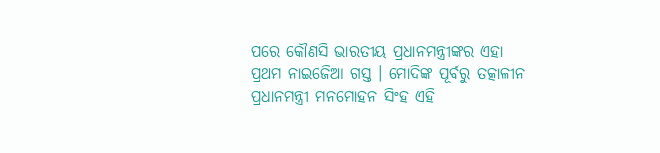ପରେ କୌଣସି ଭାରତୀୟ ପ୍ରଧାନମନ୍ତ୍ରୀଙ୍କର ଏହା ପ୍ରଥମ ନାଇଜେିଆ ଗସ୍ତ । ମୋଦିଙ୍କ ପୂର୍ବରୁ ତତ୍କାଳୀନ ପ୍ରଧାନମନ୍ତ୍ରୀ ମନମୋହନ ସିଂହ ଏହି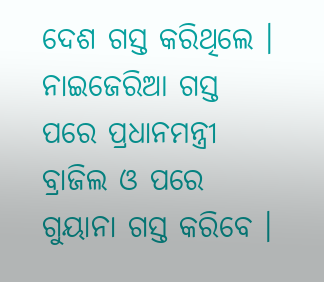ଦେଶ ଗସ୍ତ କରିଥିଲେ । ନାଇଜେରିଆ ଗସ୍ତ ପରେ ପ୍ରଧାନମନ୍ତ୍ରୀ ବ୍ରାଜିଲ ଓ ପରେ ଗୁୟାନା ଗସ୍ତ କରିବେ ।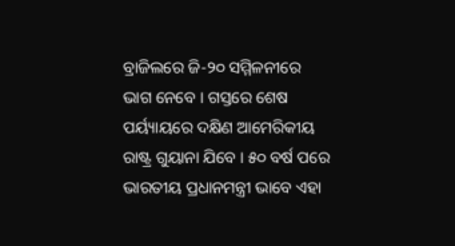ବ୍ରାଜିଲରେ ଜି-୨୦ ସମ୍ମିଳନୀରେ ଭାଗ ନେବେ । ଗସ୍ତରେ ଶେଷ ପର୍ୟ୍ୟାୟରେ ଦକ୍ଷିଣ ଆମେରିକୀୟ ରାଷ୍ଟ୍ର ଗୁୟାନା ଯିବେ । ୫୦ ବର୍ଷ ପରେ ଭାରତୀୟ ପ୍ରଧାନମନ୍ତ୍ରୀ ଭାବେ ଏହା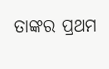ତାଙ୍କର ପ୍ରଥମ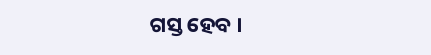ଗସ୍ତ ହେବ ।